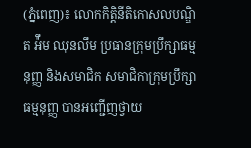(ភ្នំពេញ)៖ លោកកិត្តិនីតិកោសលបណ្ឌិត អ៉ឹម ឈុនលឹម ប្រធានក្រុមប្រឹក្សាធម្មនុញ្ញ និងសមាជិក សមាជិកាក្រុមប្រឹក្សាធម្មនុញ្ញ បានអញ្ជើញថ្វាយ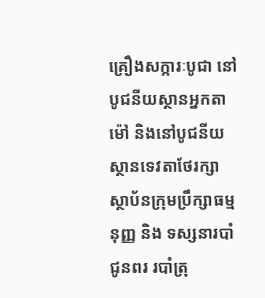គ្រឿងសក្ការៈបូជា នៅបូជនីយស្ថានអ្នកតាម៉ៅ និងនៅបូជនីយស្ថានទេវតាថែរក្សាស្ថាប័នក្រុមប្រឹក្សាធម្មនុញ្ញ និង ទស្សនារបាំជូនពរ របាំត្រុ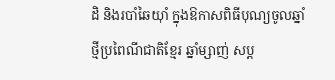ដិ និងរបាំឆៃយ៉ាំ ក្នុងឱកាសពិធីបុណ្យចូលឆ្នាំថ្មីប្រពៃណីជាតិខ្មែរ ឆ្នាំម្សាញ់ សប្ត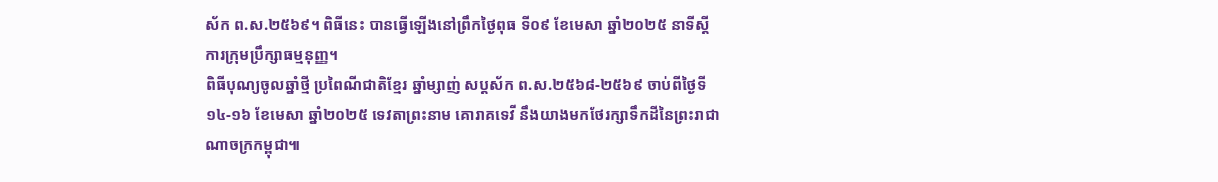ស័ក ព.ស.២៥៦៩។ ពិធីនេះ បានធ្វើឡើងនៅព្រឹកថ្ងៃពុធ ទី០៩ ខែមេសា ឆ្នាំ២០២៥ នាទីស្តីការក្រុមប្រឹក្សាធម្មនុញ្ញ។
ពិធីបុណ្យចូលឆ្នាំថ្មី ប្រពៃណីជាតិខ្មែរ ឆ្នាំម្សាញ់ សប្តស័ក ព.ស.២៥៦៨-២៥៦៩ ចាប់ពីថ្ងៃទី១៤-១៦ ខែមេសា ឆ្នាំ២០២៥ ទេវតាព្រះនាម គោរាគទេវី នឹងយាងមកថែរក្សាទឹកដីនៃព្រះរាជាណាចក្រកម្ពុជា៕